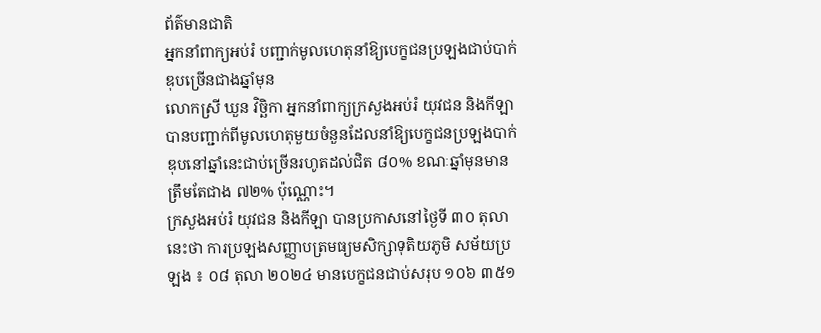ព័ត៌មានជាតិ
អ្នកនាំពាក្យអប់រំ បញ្ជាក់មូលហេតុនាំឱ្យបេក្ខជនប្រឡងជាប់បាក់ឌុបច្រើនជាងឆ្នាំមុន
លោកស្រី ឃួន វិច្ឆិកា អ្នកនាំពាក្យក្រសួងអប់រំ យុវជន និងកីឡា បានបញ្ជាក់ពីមូលហេតុមួយចំនួនដែលនាំឱ្យបេក្ខជនប្រឡងបាក់ឌុបនៅឆ្នាំនេះជាប់ច្រើនរហូតដល់ជិត ៨០% ខណៈឆ្នាំមុនមានត្រឹមតែជាង ៧២% ប៉ុណ្ណោះ។
ក្រសួងអប់រំ យុវជន និងកីឡា បានប្រកាសនៅថ្ងៃទី ៣០ តុលា នេះថា ការប្រឡងសញ្ញាបត្រមធ្យមសិក្សាទុតិយភូមិ សម័យប្រឡង ៖ ០៨ តុលា ២០២៤ មានបេក្ខជនជាប់សរុប ១០៦ ៣៥១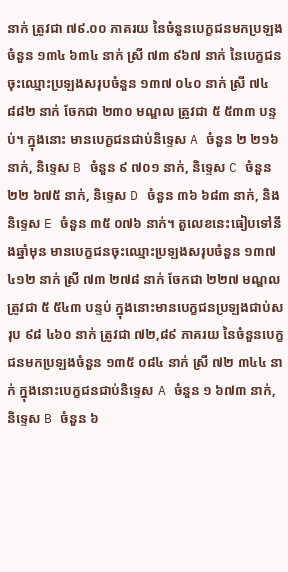នាក់ ត្រូវជា ៧៩.០០ ភាគរយ នៃចំនួនបេក្ខជនមកប្រឡងចំនួន ១៣៤ ៦៣៤ នាក់ ស្រី ៧៣ ៩៦៧ នាក់ នៃបេក្ខជនចុះឈ្មោះប្រឡងសរុបចំនួន ១៣៧ ០៤០ នាក់ ស្រី ៧៤ ៨៨២ នាក់ ចែកជា ២៣០ មណ្ឌល ត្រូវជា ៥ ៥៣៣ បន្ទប់។ ក្នុងនោះ មានបេក្ខជនជាប់និទ្ទេស A ចំនួន ២ ២១៦ នាក់, និទ្ទេស B ចំនួន ៩ ៧០១ នាក់, និទ្ទេស C ចំនួន ២២ ៦៧៥ នាក់, និទ្ទេស D ចំនួន ៣៦ ៦៨៣ នាក់, និងនិទ្ទេស E ចំនួន ៣៥ ០៧៦ នាក់។ តួលេខនេះធៀបទៅនឹងឆ្នាំមុន មានបេក្ខជនចុះឈ្មោះប្រឡងសរុបចំនួន ១៣៧ ៤១២ នាក់ ស្រី ៧៣ ២៧៨ នាក់ ចែកជា ២២៧ មណ្ឌល ត្រូវជា ៥ ៥៤៣ បន្ទប់ ក្នុងនោះមានបេក្ខជនប្រឡងជាប់សរុប ៩៨ ៤៦០ នាក់ ត្រូវជា ៧២,៨៩ ភាគរយ នៃចំនួនបេក្ខជនមកប្រឡងចំនួន ១៣៥ ០៨៤ នាក់ ស្រី ៧២ ៣៤៤ នាក់ ក្នុងនោះបេក្ខជនជាប់និទ្ទេស A ចំនួន ១ ៦៧៣ នាក់, និទ្ទេស B ចំនួន ៦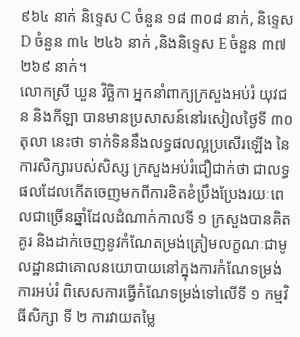៩៦៤ នាក់ និទ្ទេស C ចំនួន ១៨ ៣០៨ នាក់, និទ្ទេស D ចំនួន ៣៤ ២៤៦ នាក់ ,និងនិទ្ទេស E ចំនួន ៣៧ ២៦៩ នាក់។
លោកស្រី ឃួន វិច្ឆិកា អ្នកនាំពាក្យក្រសួងអប់រំ យុវជន និងកីឡា បានមានប្រសាសន៍នៅរសៀលថ្ងៃទី ៣០ តុលា នេះថា ទាក់ទិននឹងលទ្ធផលល្អប្រសើរឡើង នៃការសិក្សារបស់សិស្ស ក្រសួងអប់រំជឿជាក់ថា ជាលទ្ធផលដែលកើតចេញមកពីការខិតខំប្រឹងប្រែងរយៈពេលជាច្រើនឆ្នាំដែលដំណាក់កាលទី ១ ក្រសួងបានគិតគូរ និងដាក់ចេញនូវកំណែតម្រង់ត្រៀមលក្ខណៈជាមូលដ្ឋានជាគោលនយោបាយនៅក្នុងការកំណែទម្រង់ការអប់រំ ពិសេសការធ្វើកំណែទម្រង់ទៅលើទី ១ កម្មវិធីសិក្សា ទី ២ ការវាយតម្លៃ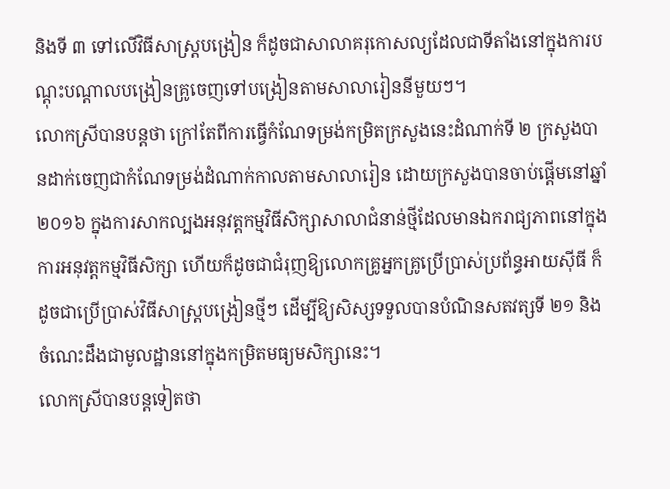និងទី ៣ ទៅលើវិធីសាស្ត្របង្រៀន ក៏ដូចជាសាលាគរុកោសល្យដែលជាទីតាំងនៅក្នុងការបណ្តុះបណ្តាលបង្រៀនគ្រូចេញទៅបង្រៀនតាមសាលារៀននីមួយៗ។
លោកស្រីបានបន្តថា ក្រៅតែពីការធ្វើកំណែទម្រង់កម្រិតក្រសួងនេះដំណាក់ទី ២ ក្រសួងបានដាក់ចេញជាកំណែទម្រង់ដំណាក់កាលតាមសាលារៀន ដោយក្រសួងបានចាប់ផ្ដើមនៅឆ្នាំ ២០១៦ ក្នុងការសាកល្បងអនុវត្តកម្មវិធីសិក្សាសាលាជំនាន់ថ្មីដែលមានឯករាជ្យភាពនៅក្នុងការអនុវត្តកម្មវិធីសិក្សា ហើយក៏ដូចជាជំរុញឱ្យលោកគ្រូអ្នកគ្រូប្រើប្រាស់ប្រព័ន្ធអាយស៊ីធី ក៏ដូចជាប្រើប្រាស់វិធីសាស្ត្របង្រៀនថ្មីៗ ដើម្បីឱ្យសិស្សទទួលបានបំណិនសតវត្សទី ២១ និងចំណេះដឹងជាមូលដ្ឋាននៅក្នុងកម្រិតមធ្យមសិក្សានេះ។
លោកស្រីបានបន្តទៀតថា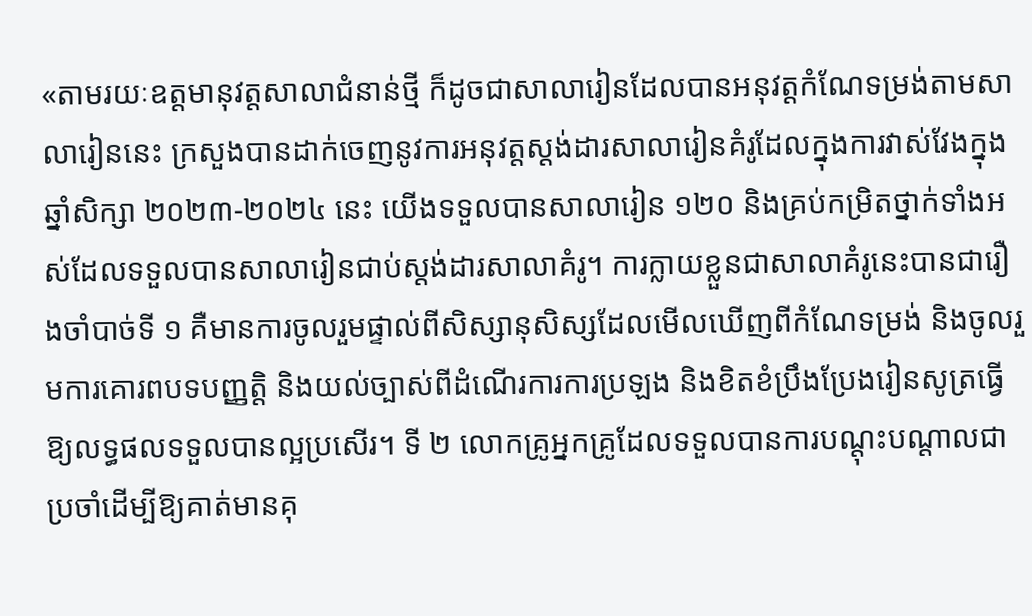«តាមរយៈឧត្តមានុវត្តសាលាជំនាន់ថ្មី ក៏ដូចជាសាលារៀនដែលបានអនុវត្តកំណែទម្រង់តាមសាលារៀននេះ ក្រសួងបានដាក់ចេញនូវការអនុវត្តស្តង់ដារសាលារៀនគំរូដែលក្នុងការវាស់វែងក្នុងឆ្នាំសិក្សា ២០២៣-២០២៤ នេះ យើងទទួលបានសាលារៀន ១២០ និងគ្រប់កម្រិតថ្នាក់ទាំងអស់ដែលទទួលបានសាលារៀនជាប់ស្តង់ដារសាលាគំរូ។ ការក្លាយខ្លួនជាសាលាគំរូនេះបានជារឿងចាំបាច់ទី ១ គឺមានការចូលរួមផ្ទាល់ពីសិស្សានុសិស្សដែលមើលឃើញពីកំណែទម្រង់ និងចូលរួមការគោរពបទបញ្ញត្តិ និងយល់ច្បាស់ពីដំណើរការការប្រឡង និងខិតខំប្រឹងប្រែងរៀនសូត្រធ្វើឱ្យលទ្ធផលទទួលបានល្អប្រសើរ។ ទី ២ លោកគ្រូអ្នកគ្រូដែលទទួលបានការបណ្តុះបណ្តាលជាប្រចាំដើម្បីឱ្យគាត់មានគុ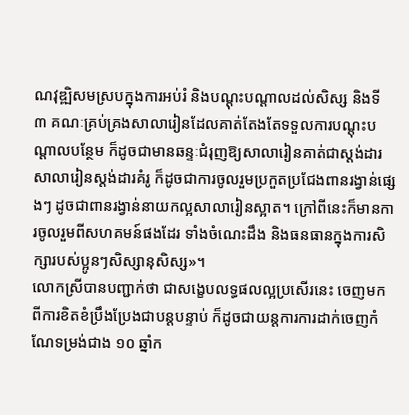ណវុឌ្ឍិសមស្របក្នុងការអប់រំ និងបណ្ដុះបណ្ដាលដល់សិស្ស និងទី ៣ គណៈគ្រប់គ្រងសាលារៀនដែលគាត់តែងតែទទួលការបណ្តុះបណ្តាលបន្ថែម ក៏ដូចជាមានឆន្ទៈជំរុញឱ្យសាលារៀនគាត់ជាស្តង់ដារសាលារៀនស្តង់ដារគំរូ ក៏ដូចជាការចូលរួមប្រកួតប្រជែងពានរង្វាន់ផ្សេងៗ ដូចជាពានរង្វាន់នាយកល្អសាលារៀនស្អាត។ ក្រៅពីនេះក៏មានការចូលរួមពីសហគមន៍ផងដែរ ទាំងចំណេះដឹង និងធនធានក្នុងការសិក្សារបស់ប្អូនៗសិស្សានុសិស្ស»។
លោកស្រីបានបញ្ជាក់ថា ជាសង្ខេបលទ្ធផលល្អប្រសើរនេះ ចេញមកពីការខិតខំប្រឹងប្រែងជាបន្តបន្ទាប់ ក៏ដូចជាយន្តការការដាក់ចេញកំណែទម្រង់ជាង ១០ ឆ្នាំក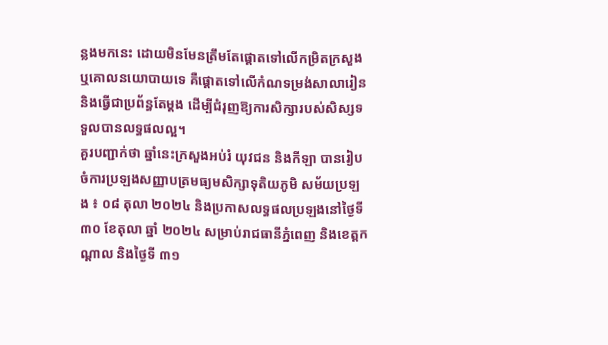ន្លងមកនេះ ដោយមិនមែនត្រឹមតែផ្តោតទៅលើកម្រិតក្រសួង ឬគោលនយោបាយទេ គឺផ្តោតទៅលើកំណទម្រង់សាលារៀន និងធ្វើជាប្រព័ន្ធតែម្តង ដើម្បីជំរុញឱ្យការសិក្សារបស់សិស្សទទួលបានលទ្ធផលល្អ។
គួរបញ្ជាក់ថា ឆ្នាំនេះក្រសួងអប់រំ យុវជន និងកីឡា បានរៀបចំការប្រឡងសញ្ញាបត្រមធ្យមសិក្សាទុតិយភូមិ សម័យប្រឡង ៖ ០៨ តុលា ២០២៤ និងប្រកាសលទ្ធផលប្រឡងនៅថ្ងៃទី ៣០ ខែតុលា ឆ្នាំ ២០២៤ សម្រាប់រាជធានីភ្នំពេញ និងខេត្តកណ្តាល និងថ្ងៃទី ៣១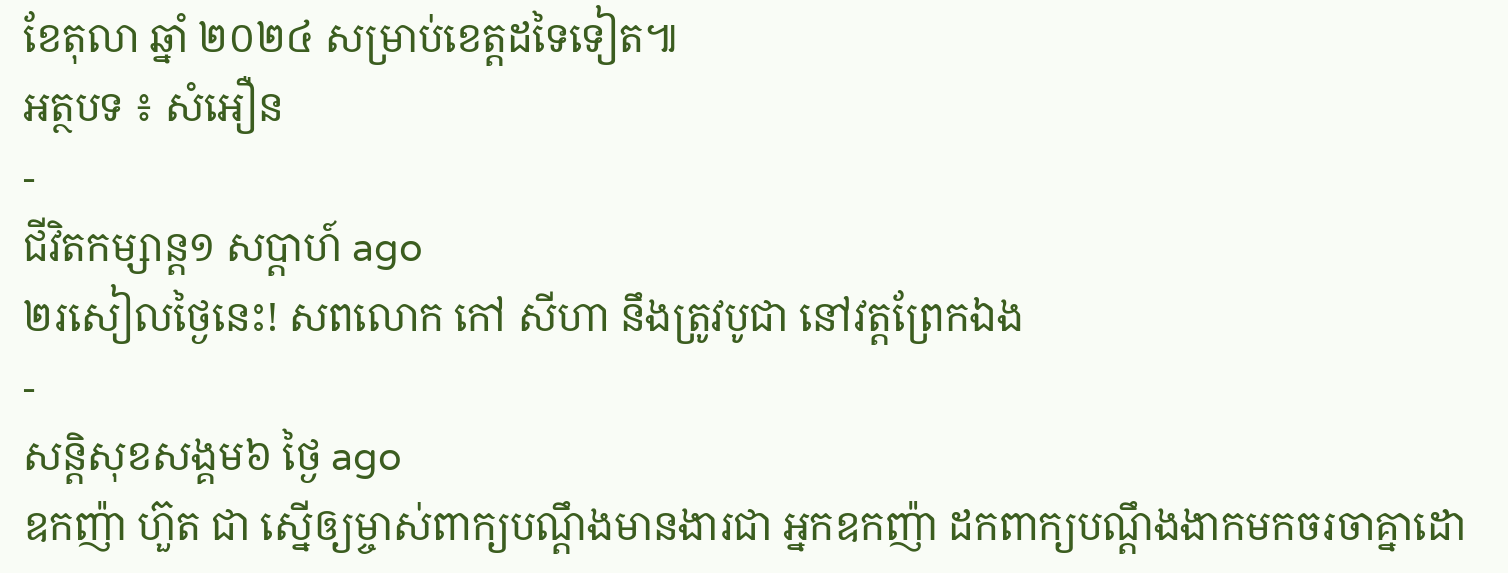ខែតុលា ឆ្នាំ ២០២៤ សម្រាប់ខេត្តដទៃទៀត៕
អត្ថបទ ៖ សំអឿន
-
ជីវិតកម្សាន្ដ១ សប្តាហ៍ ago
២រសៀលថ្ងៃនេះ! សពលោក កៅ សីហា នឹងត្រូវបូជា នៅវត្តព្រែកឯង
-
សន្តិសុខសង្គម៦ ថ្ងៃ ago
ឧកញ៉ា ហ៊ួត ជា ស្នើឲ្យម្ចាស់ពាក្យបណ្ដឹងមានងារជា អ្នកឧកញ៉ា ដកពាក្យបណ្ដឹងងាកមកចរចាគ្នាដោ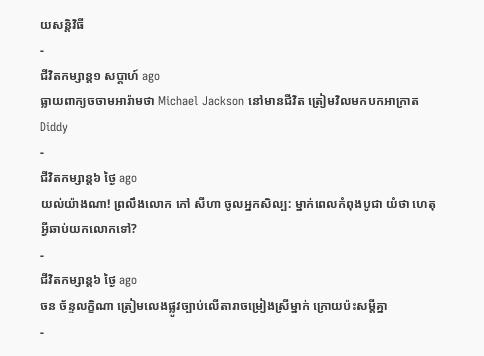យសន្តិវិធី
-
ជីវិតកម្សាន្ដ១ សប្តាហ៍ ago
ធ្លាយពាក្យចចាមអារ៉ាមថា Michael Jackson នៅមានជីវិត ត្រៀមវិលមកបកអាក្រាត Diddy
-
ជីវិតកម្សាន្ដ៦ ថ្ងៃ ago
យល់យ៉ាងណា! ព្រលឹងលោក កៅ សីហា ចូលអ្នកសិល្ប: ម្នាក់ពេលកំពុងបូជា យំថា ហេតុអ្វីឆាប់យកលោកទៅ?
-
ជីវិតកម្សាន្ដ៦ ថ្ងៃ ago
ចន ច័ន្ទលក្ខិណា ត្រៀមលេងផ្លូវច្បាប់លើតារាចម្រៀងស្រីម្នាក់ ក្រោយប៉ះសម្តីគ្នា
-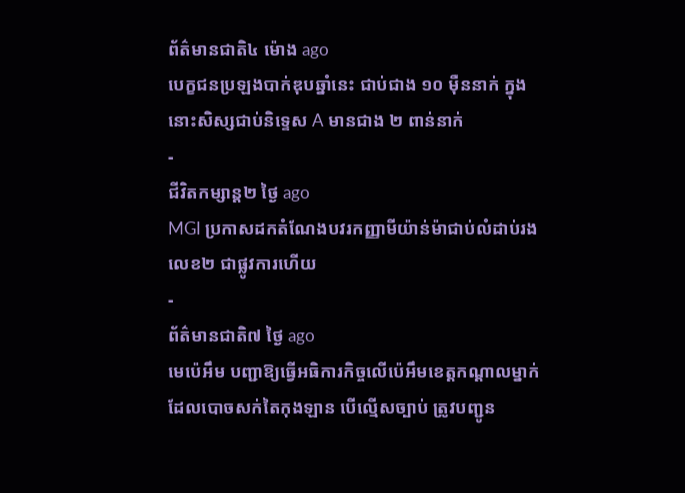ព័ត៌មានជាតិ៤ ម៉ោង ago
បេក្ខជនប្រឡងបាក់ឌុបឆ្នាំនេះ ជាប់ជាង ១០ ម៉ឺននាក់ ក្នុងនោះសិស្សជាប់និទ្ទេស A មានជាង ២ ពាន់នាក់
-
ជីវិតកម្សាន្ដ២ ថ្ងៃ ago
MGI ប្រកាសដកតំណែងបវរកញ្ញាមីយ៉ាន់ម៉ាជាប់លំដាប់រងលេខ២ ជាផ្លូវការហើយ
-
ព័ត៌មានជាតិ៧ ថ្ងៃ ago
មេប៉េអឹម បញ្ជាឱ្យធ្វើអធិការកិច្ចលើប៉េអឹមខេត្តកណ្ដាលម្នាក់ដែលបោចសក់តៃកុងឡាន បើល្មើសច្បាប់ ត្រូវបញ្ជូន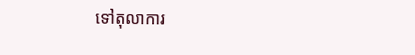ទៅតុលាការ